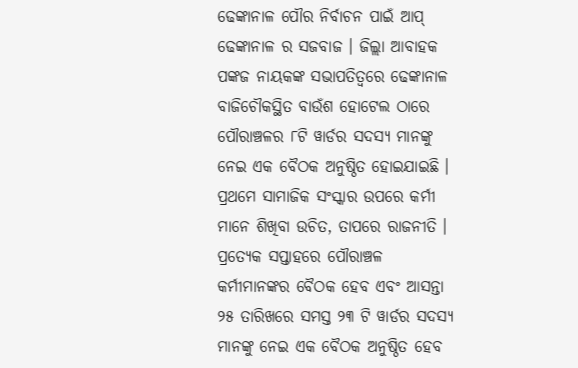ଢେଙ୍କାନାଳ ପୌର ନିର୍ବାଚନ ପାଇଁ ଆପ୍ ଢେଙ୍କାନାଳ ର ସଜବାଜ । ଜିଲ୍ଲା ଆବାହକ ପଙ୍କଜ ନାୟକଙ୍କ ସଭାପତିତ୍ୱରେ ଢେଙ୍କାନାଳ ବାଜିଚୌକସ୍ଥିତ ବାଉଁଶ ହୋଟେଲ ଠାରେ ପୌରାଞ୍ଚଳର ୮ଟି ୱାର୍ଡର ସଦସ୍ୟ ମାନଙ୍କୁ ନେଇ ଏକ ବୈଠକ ଅନୁଷ୍ଠିତ ହୋଇଯାଇଛି ।
ପ୍ରଥମେ ସାମାଜିକ ସଂସ୍କାର ଉପରେ କର୍ମୀ ମାନେ ଶିଖିବା ଉଚିତ, ତାପରେ ରାଜନୀତି । ପ୍ରତ୍ୟେକ ସପ୍ତାହରେ ପୌରାଞ୍ଚଳ କର୍ମୀମାନଙ୍କର ବୈଠକ ହେବ ଏବଂ ଆସନ୍ତା ୨୫ ତାରିଖରେ ସମସ୍ତ ୨୩ ଟି ୱାର୍ଡର ସଦସ୍ୟ ମାନଙ୍କୁ ନେଇ ଏକ ବୈଠକ ଅନୁଷ୍ଠିତ ହେବ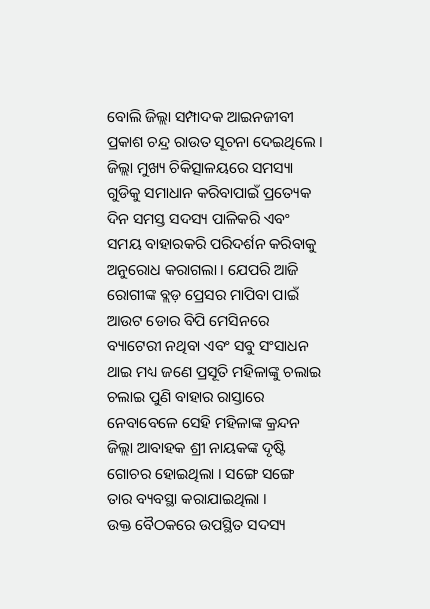ବୋଲି ଜିଲ୍ଲା ସମ୍ପାଦକ ଆଇନଜୀବୀ ପ୍ରକାଶ ଚନ୍ଦ୍ର ରାଉତ ସୂଚନା ଦେଇଥିଲେ ।
ଜିଲ୍ଲା ମୁଖ୍ୟ ଚିକିତ୍ସାଳୟରେ ସମସ୍ୟା ଗୁଡିକୁ ସମାଧାନ କରିବାପାଇଁ ପ୍ରତ୍ୟେକ ଦିନ ସମସ୍ତ ସଦସ୍ୟ ପାଳିକରି ଏବଂ ସମୟ ବାହାରକରି ପରିଦର୍ଶନ କରିବାକୁ ଅନୁରୋଧ କରାଗଲା । ଯେପରି ଆଜି ରୋଗୀଙ୍କ ବ୍ଲଡ଼ ପ୍ରେସର ମାପିବା ପାଇଁ ଆଉଟ ଡୋର ବିପି ମେସିନରେ ବ୍ୟାଟେରୀ ନଥିବା ଏବଂ ସବୁ ସଂସାଧନ ଥାଇ ମଧ୍ୟ ଜଣେ ପ୍ରସୂତି ମହିଳାଙ୍କୁ ଚଲାଇ ଚଲାଇ ପୁଣି ବାହାର ରାସ୍ତାରେ ନେବାବେଳେ ସେହି ମହିଳାଙ୍କ କ୍ରନ୍ଦନ ଜିଲ୍ଲା ଆବାହକ ଶ୍ରୀ ନାୟକଙ୍କ ଦୃଷ୍ଟି ଗୋଚର ହୋଇଥିଲା । ସଙ୍ଗେ ସଙ୍ଗେ ତାର ବ୍ୟବସ୍ଥା କରାଯାଇଥିଲା ।
ଉକ୍ତ ବୈଠକରେ ଉପସ୍ଥିତ ସଦସ୍ୟ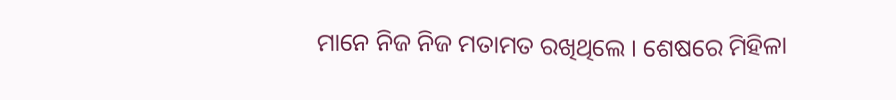ମାନେ ନିଜ ନିଜ ମତାମତ ରଖିଥିଲେ । ଶେଷରେ ମିହିଳା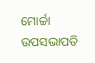ମୋର୍ଚ୍ଚା ଉପସଭାପତି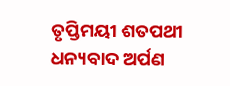ତୃପ୍ତିମୟୀ ଶତପଥୀ ଧନ୍ୟବାଦ ଅର୍ପଣ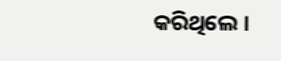କରିଥିଲେ ।